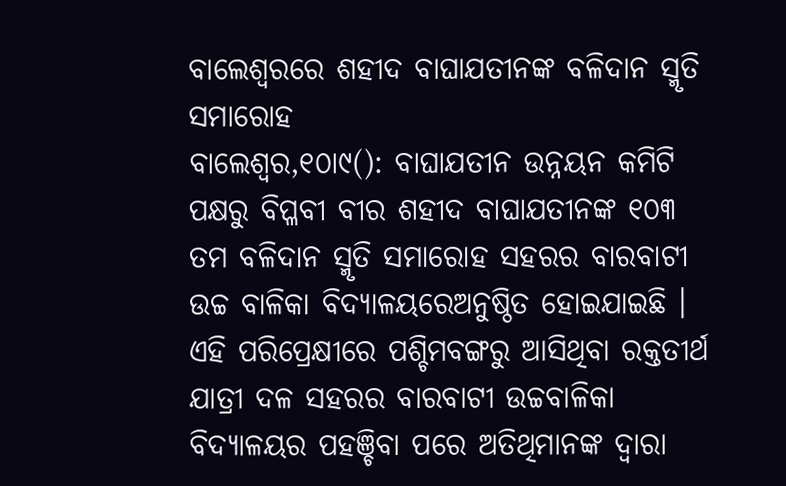ବାଲେଶ୍ୱରରେ ଶହୀଦ ବାଘାଯତୀନଙ୍କ ବଳିଦାନ ସ୍ମୃତି ସମାରୋହ
ବାଲେଶ୍ୱର,୧୦ା୯(): ବାଘାଯତୀନ ଉନ୍ନୟନ କମିଟି ପକ୍ଷରୁ ବିପ୍ଳବୀ ବୀର ଶହୀଦ ବାଘାଯତୀନଙ୍କ ୧୦୩ ତମ ବଳିଦାନ ସ୍ମୃତି ସମାରୋହ ସହରର ବାରବାଟୀ ଉଚ୍ଚ ବାଳିକା ବିଦ୍ୟାଳୟରେଅନୁଷ୍ଠିତ ହୋଇଯାଇଛି । ଏହି ପରିପ୍ରେକ୍ଷୀରେ ପଶ୍ଚିମବଙ୍ଗରୁ ଆସିଥିବା ରକ୍ତତୀର୍ଥ ଯାତ୍ରୀ ଦଳ ସହରର ବାରବାଟୀ ଉଚ୍ଚବାଳିକା ବିଦ୍ୟାଳୟର ପହଞ୍ଚିବା ପରେ ଅତିଥିମାନଙ୍କ ଦ୍ୱାରା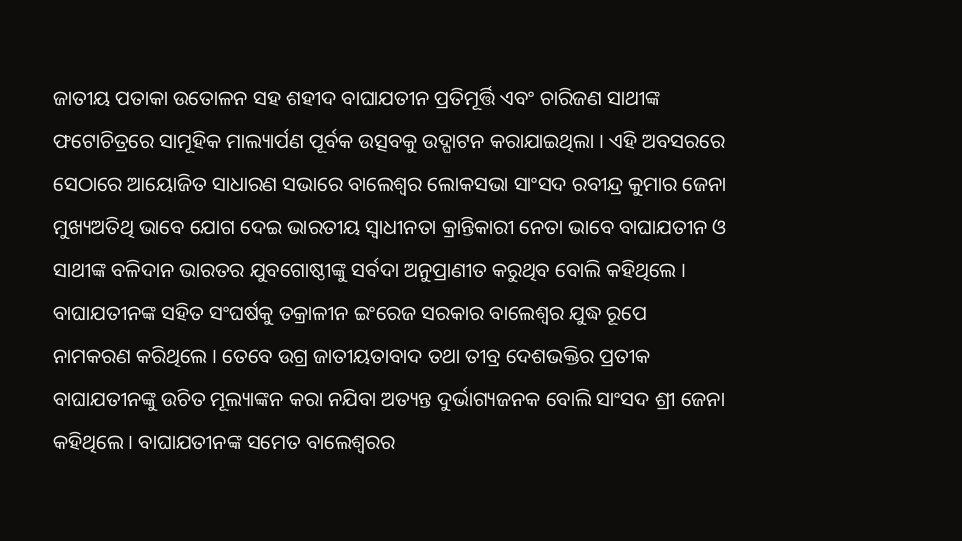ଜାତୀୟ ପତାକା ଉତୋଳନ ସହ ଶହୀଦ ବାଘାଯତୀନ ପ୍ରତିମୂର୍ତ୍ତି ଏବଂ ଚାରିଜଣ ସାଥୀଙ୍କ ଫଟୋଚିତ୍ରରେ ସାମୂହିକ ମାଲ୍ୟାର୍ପଣ ପୂର୍ବକ ଉତ୍ସବକୁ ଉଦ୍ଘାଟନ କରାଯାଇଥିଲା । ଏହି ଅବସରରେ ସେଠାରେ ଆୟୋଜିତ ସାଧାରଣ ସଭାରେ ବାଲେଶ୍ୱର ଲୋକସଭା ସାଂସଦ ରବୀନ୍ଦ୍ର କୁମାର ଜେନା ମୁଖ୍ୟଅତିଥି ଭାବେ ଯୋଗ ଦେଇ ଭାରତୀୟ ସ୍ୱାଧୀନତା କ୍ରାନ୍ତିକାରୀ ନେତା ଭାବେ ବାଘାଯତୀନ ଓ ସାଥୀଙ୍କ ବଳିଦାନ ଭାରତର ଯୁବଗୋଷ୍ଠୀଙ୍କୁ ସର୍ବଦା ଅନୁପ୍ରାଣୀତ କରୁଥିବ ବୋଲି କହିଥିଲେ । ବାଘାଯତୀନଙ୍କ ସହିତ ସଂଘର୍ଷକୁ ତକ୍ରାଳୀନ ଇଂରେଜ ସରକାର ବାଲେଶ୍ୱର ଯୁଦ୍ଧ ରୂପେ ନାମକରଣ କରିଥିଲେ । ତେବେ ଉଗ୍ର ଜାତୀୟତାବାଦ ତଥା ତୀବ୍ର ଦେଶଭକ୍ତିର ପ୍ରତୀକ ବାଘାଯତୀନଙ୍କୁ ଉଚିତ ମୂଲ୍ୟାଙ୍କନ କରା ନଯିବା ଅତ୍ୟନ୍ତ ଦୁର୍ଭାଗ୍ୟଜନକ ବୋଲି ସାଂସଦ ଶ୍ରୀ ଜେନା କହିଥିଲେ । ବାଘାଯତୀନଙ୍କ ସମେତ ବାଲେଶ୍ୱରର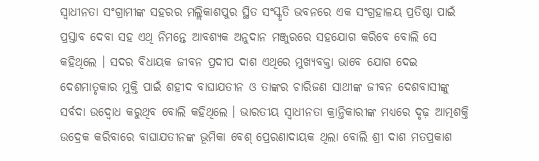ସ୍ୱାଧୀନତା ସଂଗ୍ରାମୀଙ୍କ ସହରର ମଲ୍ଲିକାଶପୁର ସ୍ଥିତ ସଂସ୍କୃତି ଭବନରେ ଏକ ସଂଗ୍ରହାଳୟ ପ୍ରତିଷ୍ଠା ପାଇଁ ପ୍ରସ୍ତାବ ଦେବା ସହ ଏଥି ନିମନ୍ତେ ଆବଶ୍ୟକ ଅନୁଦାନ ମଞ୍ଜୁରରେ ସହଯୋଗ କରିବେ ବୋଲି ସେ କହିଥିଲେ । ସଦର ବିଧାୟକ ଜୀବନ ପ୍ରଦୀପ ଦାଶ ଏଥିରେ ମୁଖ୍ୟବକ୍ତା ଭାବେ ଯୋଗ ଦେଇ ଦେଶମାତୃକାର ମୁକ୍ତି ପାଇଁ ଶହୀଦ ବାଘାଯତୀନ ଓ ତାଙ୍କର ଚାରିଜଣ ସାଥୀଙ୍କ ଜୀବନ ଦେଶବାସୀଙ୍କୁ ସର୍ବଦା ଉଦ୍ବୋଧ କରୁଥିବ ବୋଲି କହିଥିଲେ । ଭାରତୀୟ ସ୍ୱାଧୀନତା କ୍ରାନ୍ତିକାରୀଙ୍କ ମଧ୍ୟରେ ଦୃଢ଼ ଆତ୍ମଶକ୍ତି ଉଦ୍ରେକ କରିବାରେ ବାଘାଯତୀନଙ୍କ ଭୂମିକା ବେଶ୍ ପ୍ରେରଣାଦାୟକ ଥିଲା ବୋଲି ଶ୍ରୀ ଦାଶ ମତପ୍ରକାଶ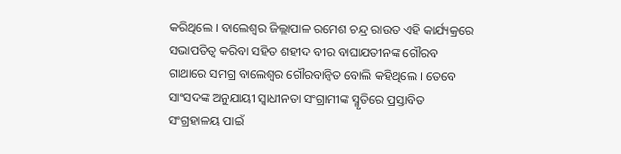କରିଥିଲେ । ବାଲେଶ୍ୱର ଜିଲ୍ଲାପାଳ ରମେଶ ଚନ୍ଦ୍ର ରାଉତ ଏହି କାର୍ଯ୍ୟକ୍ରରେ ସଭାପତିତ୍ୱ କରିବା ସହିତ ଶହୀଦ ବୀର ବାଘାଯତୀନଙ୍କ ଗୌରବ ଗାଥାରେ ସମଗ୍ର ବାଲେଶ୍ୱର ଗୌରବାନ୍ୱିତ ବୋଲି କହିଥିଲେ । ତେବେ ସାଂସଦଙ୍କ ଅନୁଯାୟୀ ସ୍ୱାଧୀନତା ସଂଗ୍ରାମୀଙ୍କ ସ୍ମୃତିରେ ପ୍ରସ୍ତାବିତ ସଂଗ୍ରହାଳୟ ପାଇଁ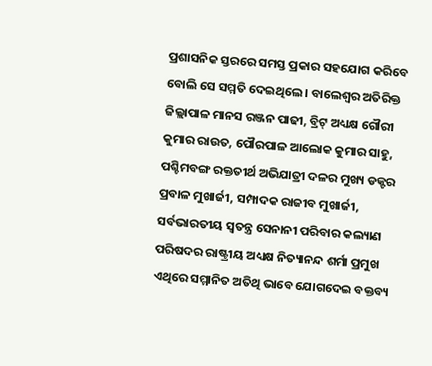ପ୍ରଶାସନିକ ସ୍ତରରେ ସମସ୍ତ ପ୍ରକାର ସହଯୋଗ କରିବେ ବୋଲି ସେ ସମ୍ମତି ଦେଇଥିଲେ । ବାଲେଶ୍ୱର ଅତିରିକ୍ତ ଜିଲ୍ଲାପାଳ ମାନସ ରଞ୍ଜନ ପାଢୀ, ବ୍ରିଟ୍ ଅଧ୍ୟକ୍ଷ ଗୌରୀ କୁମାର ରାଉତ, ପୌରପାଳ ଆଲୋକ କୁମାର ସାହୁ, ପଶ୍ଚିମବଙ୍ଗ ରକ୍ତତୀର୍ଥ ଅଭିଯାତ୍ରୀ ଦଳର ମୁଖ୍ୟ ଡକ୍ଟର ପ୍ରବାଳ ମୁଖାର୍ଜୀ, ସମ୍ପାଦକ ରାଜୀବ ମୁଖାର୍ଜୀ, ସର୍ବଭାରତୀୟ ସ୍ୱତନ୍ତ୍ର ସେନାନୀ ପରିବାର କଲ୍ୟାଣ ପରିଷଦର ରାଷ୍ଟ୍ରୀୟ ଅଧ୍ୟକ୍ଷ ନିତ୍ୟାନନ୍ଦ ଶର୍ମା ପ୍ରମୁଖ ଏଥିରେ ସମ୍ମାନିତ ଅତିଥି ଭାବେ ଯୋଗଦେଇ ବକ୍ତବ୍ୟ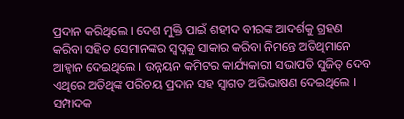ପ୍ରଦାନ କରିଥିଲେ । ଦେଶ ମୁକ୍ତି ପାଇଁ ଶହୀଦ ବୀରଙ୍କ ଆଦର୍ଶକୁ ଗ୍ରହଣ କରିବା ସହିତ ସେମାନଙ୍କର ସ୍ୱପ୍ନକୁ ସାକାର କରିବା ନିମନ୍ତେ ଅତିଥିମାନେ ଆହ୍ୱାନ ଦେଇଥିଲେ । ଉନ୍ନୟନ କମିଟର କାର୍ଯ୍ୟକାରୀ ସଭାପତି ସୁଜିତ୍ ଦେବ ଏଥିରେ ଅତିଥିଙ୍କ ପରିଚୟ ପ୍ରଦାନ ସହ ସ୍ୱାଗତ ଅଭିଭାଷଣ ଦେଇଥିଲେ । ସମ୍ପାଦକ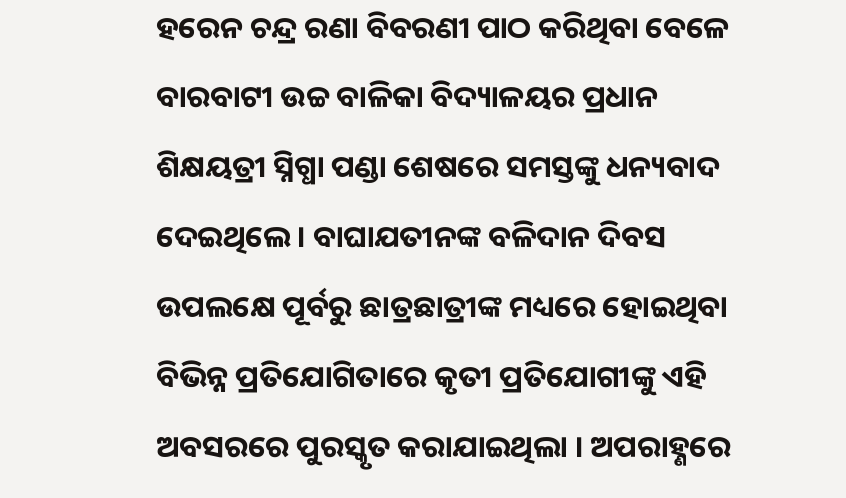ହରେନ ଚନ୍ଦ୍ର ରଣା ବିବରଣୀ ପାଠ କରିଥିବା ବେଳେ ବାରବାଟୀ ଉଚ୍ଚ ବାଳିକା ବିଦ୍ୟାଳୟର ପ୍ରଧାନ ଶିକ୍ଷୟତ୍ରୀ ସ୍ନିଗ୍ଧା ପଣ୍ଡା ଶେଷରେ ସମସ୍ତଙ୍କୁ ଧନ୍ୟବାଦ ଦେଇଥିଲେ । ବାଘାଯତୀନଙ୍କ ବଳିଦାନ ଦିବସ ଉପଲକ୍ଷେ ପୂର୍ବରୁ ଛାତ୍ରଛାତ୍ରୀଙ୍କ ମଧ୍ୟରେ ହୋଇଥିବା ବିଭିନ୍ନ ପ୍ରତିଯୋଗିତାରେ କୃତୀ ପ୍ରତିଯୋଗୀଙ୍କୁ ଏହି ଅବସରରେ ପୁରସ୍କୃତ କରାଯାଇଥିଲା । ଅପରାହ୍ଣରେ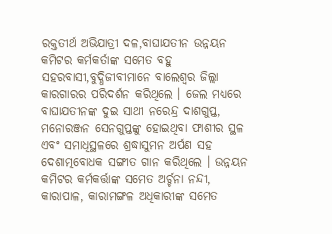ରକ୍ତତୀର୍ଥ ଅଭିଯାତ୍ରୀ ଦଳ,ବାଘାଯତୀନ ଉନ୍ନୟନ କମିଟର କର୍ମକର୍ତାଙ୍କ ସମେତ ବହୁ ସହରବାସୀ,ବୁଦ୍ଧିଜୀବୀମାନେ ବାଲେଶ୍ୱର ଜିଲ୍ଲା କାରଗାରର ପରିଦର୍ଶନ କରିଥିଲେ । ଜେଲ ମଧ୍ୟରେ ବାଘାଯତୀନଙ୍କ ଦୁଇ ସାଥୀ ନରେନ୍ଦ୍ର ଦାଶଗୁପ୍ତ, ମନୋରଞ୍ଜନ ସେନଗୁପ୍ତଙ୍କୁ ହୋଇଥିବା ଫାଶୀର ସ୍ଥଳ ଏବଂ ସମାଧିସ୍ଥଳରେ ଶ୍ରଦ୍ଧାସୁମନ ଅର୍ପଣ ସହ ଦେଶାତ୍ମବୋଧକ ସଙ୍ଗୀତ ଗାନ କରିଥିଲେ । ଉନ୍ନୟନ କମିଟର କର୍ମକର୍ତ୍ତାଙ୍କ ସମେତ ଅର୍ଚ୍ଚନା ନନ୍ଦୀ, କାରାପାଳ, କାରାମଙ୍ଗଳ ଅଧିକାରୀଙ୍କ ସମେତ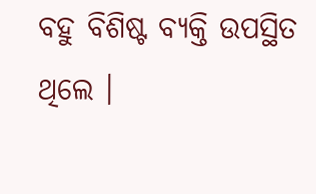ବହୁ ବିଶିଷ୍ଟ ବ୍ୟକ୍ତି ଉପସ୍ଥିତ ଥିଲେ ।